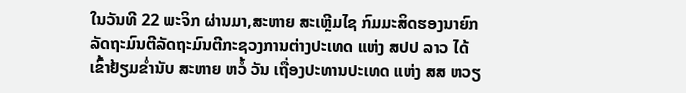ໃນວັນທີ 22 ພະຈິກ ຜ່ານມາ,ສະຫາຍ ສະເຫຼີມໄຊ ກົມມະສິດຮອງນາຍົກລັດຖະມົນຕີລັດຖະມົນຕີກະຊວງການຕ່າງປະເທດ ແຫ່ງ ສປປ ລາວ ໄດ້ເຂົ້າຢ້ຽມຂໍ່ານັບ ສະຫາຍ ຫວໍ້ ວັນ ເຖື່ອງປະທານປະເທດ ແຫ່ງ ສສ ຫວຽ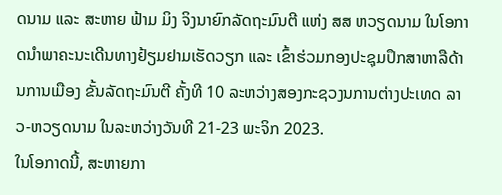ດນາມ ແລະ ສະຫາຍ ຟ້າມ ມິງ ຈິງນາຍົກລັດຖະມົນຕີ ແຫ່ງ ສສ ຫວຽດນາມ ໃນໂອກາດນໍາພາຄະນະເດີນທາງຢ້ຽມຢາມເຮັດວຽກ ແລະ ເຂົ້າຮ່ວມກອງປະຊຸມປຶກສາຫາລືດ້ານການເມືອງ ຂັ້ນລັດຖະມົນຕີ ຄັ້ງທີ 10 ລະຫວ່າງສອງກະຊວງນການຕ່າງປະເທດ ລາວ-ຫວຽດນາມ ໃນລະຫວ່າງວັນທີ 21-23 ພະຈິກ 2023.
ໃນໂອກາດນີ້, ສະຫາຍກາ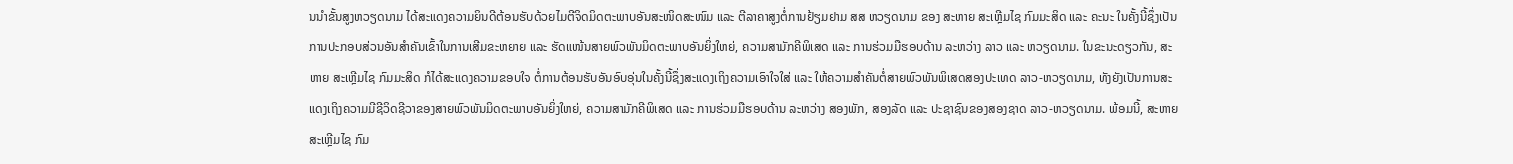ນນໍາຂັ້ນສູງຫວຽດນາມ ໄດ້ສະແດງຄວາມຍິນດີຕ້ອນຮັບດ້ວຍໄມຕີຈິດມິດຕະພາບອັນສະໜິດສະໜົມ ແລະ ຕີລາຄາສູງຕໍ່ການຢ້ຽມຢາມ ສສ ຫວຽດນາມ ຂອງ ສະຫາຍ ສະເຫຼີມໄຊ ກົມມະສິດ ແລະ ຄະນະ ໃນຄັ້ງນີ້ຊຶ່ງເປັນການປະກອບສ່ວນອັນສໍາຄັນເຂົ້າໃນການເສີມຂະຫຍາຍ ແລະ ຮັດແໜ້ນສາຍພົວພັນມິດຕະພາບອັນຍິ່ງໃຫຍ່, ຄວາມສາມັກຄີພິເສດ ແລະ ການຮ່ວມມືຮອບດ້ານ ລະຫວ່າງ ລາວ ແລະ ຫວຽດນາມ. ໃນຂະນະດຽວກັນ, ສະຫາຍ ສະເຫຼີມໄຊ ກົມມະສິດ ກໍໄດ້ສະແດງຄວາມຂອບໃຈ ຕໍ່ການຕ້ອນຮັບອັນອົບອຸ່ນໃນຄັ້ງນີ້ຊຶ່ງສະແດງເຖິງຄວາມເອົາໃຈໃສ່ ແລະ ໃຫ້ຄວາມສຳຄັນຕໍ່ສາຍພົວພັນພິເສດສອງປະເທດ ລາວ-ຫວຽດນາມ, ທັງຍັງເປັນການສະແດງເຖິງຄວາມມີຊີວິດຊີວາຂອງສາຍພົວພັນມິດຕະພາບອັນຍິ່ງໃຫຍ່, ຄວາມສາມັກຄີພິເສດ ແລະ ການຮ່ວມມືຮອບດ້ານ ລະຫວ່າງ ສອງພັກ, ສອງລັດ ແລະ ປະຊາຊົນຂອງສອງຊາດ ລາວ-ຫວຽດນາມ. ພ້ອມນີ້, ສະຫາຍ ສະເຫຼີມໄຊ ກົມ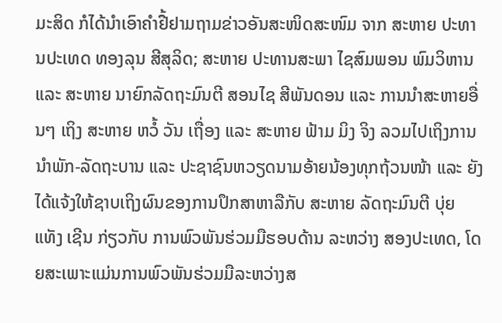ມະສິດ ກໍໄດ້ນໍາເອົາຄໍາຢື້ຢາມຖາມຂ່າວອັນສະໜິດສະໜົມ ຈາກ ສະຫາຍ ປະທານປະເທດ ທອງລຸນ ສີສຸລິດ; ສະຫາຍ ປະທານສະພາ ໄຊສົມພອນ ພົມວິຫານ ແລະ ສະຫາຍ ນາຍົກລັດຖະມົນຕີ ສອນໄຊ ສີພັນດອນ ແລະ ການນໍາສະຫາຍອື່ນໆ ເຖິງ ສະຫາຍ ຫວໍ້ ວັນ ເຖື່ອງ ແລະ ສະຫາຍ ຟ້າມ ມິງ ຈິງ ລວມໄປເຖິງການນໍາພັກ-ລັດຖະບານ ແລະ ປະຊາຊົນຫວຽດນາມອ້າຍນ້ອງທຸກຖ້ວນໜ້າ ແລະ ຍັງໄດ້ແຈ້ງໃຫ້ຊາບເຖິງຜົນຂອງການປຶກສາຫາລືກັບ ສະຫາຍ ລັດຖະມົນຕີ ບຸ່ຍ ແທັງ ເຊີນ ກ່ຽວກັບ ການພົວພັນຮ່ວມມືຮອບດ້ານ ລະຫວ່າງ ສອງປະເທດ, ໂດຍສະເພາະແມ່ນການພົວພັນຮ່ວມມືລະຫວ່າງສ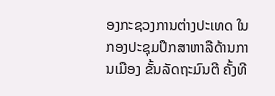ອງກະຊວງການຕ່າງປະເທດ ໃນກອງປະຊຸມປຶກສາຫາລືດ້ານການເມືອງ ຂັ້ນລັດຖະມົນຕີ ຄັ້ງທີ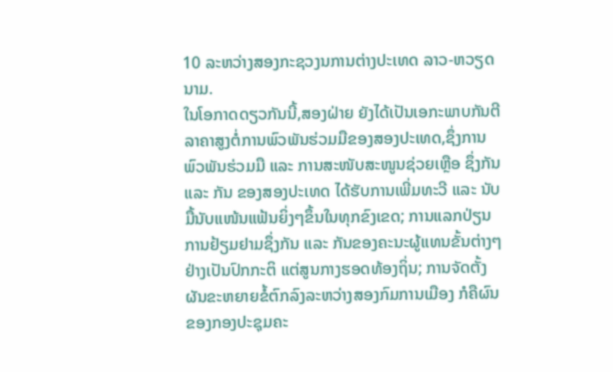10 ລະຫວ່າງສອງກະຊວງນການຕ່າງປະເທດ ລາວ-ຫວຽດນາມ.
ໃນໂອກາດດຽວກັນນີ້,ສອງຝ່າຍ ຍັງໄດ້ເປັນເອກະພາບກັນຕີລາຄາສູງຕໍ່ການພົວພັນຮ່ວມມືຂອງສອງປະເທດ,ຊຶ່ງການພົວພັນຮ່ວມມື ແລະ ການສະໜັບສະໜູນຊ່ວຍເຫຼືອ ຊຶ່ງກັນ ແລະ ກັນ ຂອງສອງປະເທດ ໄດ້ຮັບການເພີ່ມທະວີ ແລະ ນັບມື້ນັບແໜ້ນແຟ້ນຍິ່ງໆຂຶ້ນໃນທຸກຂົງເຂດ; ການແລກປ່ຽນການຢ້ຽມຢາມຊຶ່ງກັນ ແລະ ກັນຂອງຄະນະຜູ້ແທນຂັ້ນຕ່າງໆຢ່າງເປັນປົກກະຕິ ແຕ່ສູນກາງຮອດທ້ອງຖິ່ນ; ການຈັດຕັ້ງຜັນຂະຫຍາຍຂໍ້ຕົກລົງລະຫວ່າງສອງກົມການເມືອງ ກໍຄືຜົນຂອງກອງປະຊຸມຄະ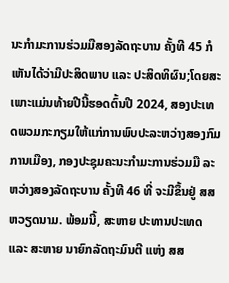ນະກໍາມະການຮ່ວມມືສອງລັດຖະບານ ຄັ້ງທີ 45 ກໍເຫັນໄດ້ວ່າມີປະສິດພາບ ແລະ ປະສິດທິຜົນ;ໂດຍສະເພາະແມ່ນທ້າຍປີນີ້ຮອດຕົ້ນປີ 2024, ສອງປະເທດພວມກະກຽມໃຫ້ແກ່ການພົບປະລະຫວ່າງສອງກົມການເມືອງ, ກອງປະຊຸມຄະນະກຳມະການຮ່ວມມື ລະຫວ່າງສອງລັດຖະບານ ຄັ້ງທີ 46 ທີ່ ຈະມີຂຶ້ນຢູ່ ສສ ຫວຽດນາມ. ພ້ອມນີ້, ສະຫາຍ ປະທານປະເທດ ແລະ ສະຫາຍ ນາຍົກລັດຖະມົນຕີ ແຫ່ງ ສສ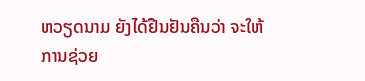ຫວຽດນາມ ຍັງໄດ້ຢືນຢັນຄືນວ່າ ຈະໃຫ້ການຊ່ວຍ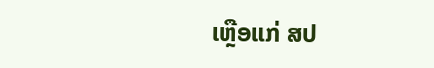ເຫຼືອແກ່ ສປ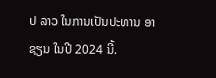ປ ລາວ ໃນການເປັນປະທານ ອາຊຽນ ໃນປີ 2024 ນີ້.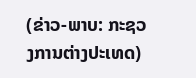(ຂ່າວ-ພາບ: ກະຊວງການຕ່າງປະເທດ)